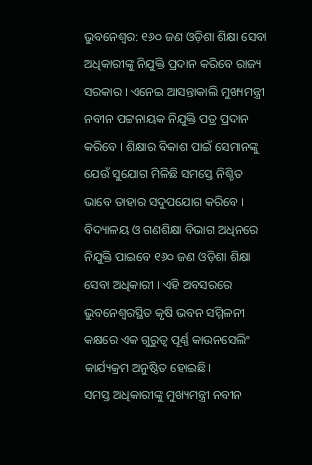ଭୁବନେଶ୍ବର: ୧୬୦ ଜଣ ଓଡ଼ିଶା ଶିକ୍ଷା ସେବା ଅଧିକାରୀଙ୍କୁ ନିଯୁକ୍ତି ପ୍ରଦାନ କରିବେ ରାଜ୍ୟ ସରକାର । ଏନେଇ ଆସନ୍ତାକାଲି ମୁଖ୍ୟମନ୍ତ୍ରୀ ନବୀନ ପଟ୍ଟନାୟକ ନିଯୁକ୍ତି ପତ୍ର ପ୍ରଦାନ କରିବେ । ଶିକ୍ଷାର ବିକାଶ ପାଇଁ ସେମାନଙ୍କୁ ଯେଉଁ ସୁଯୋଗ ମିଳିଛି ସମସ୍ତେ ନିଶ୍ଚିତ ଭାବେ ତାହାର ସଦୁପଯୋଗ କରିବେ । ବିଦ୍ୟାଳୟ ଓ ଗଣଶିକ୍ଷା ବିଭାଗ ଅଧିନରେ ନିଯୁକ୍ତି ପାଇବେ ୧୬୦ ଜଣ ଓଡ଼ିଶା ଶିକ୍ଷା ସେବା ଅଧିକାରୀ । ଏହି ଅବସରରେ ଭୁବନେଶ୍ୱରସ୍ଥିତ କୃଷି ଭବନ ସମ୍ମିଳନୀ କକ୍ଷରେ ଏକ ଗୁରୁତ୍ଵ ପୂର୍ଣ୍ଣ କାଉନସେଲିଂ କାର୍ଯ୍ୟକ୍ରମ ଅନୁଷ୍ଠିତ ହୋଇଛି।
ସମସ୍ତ ଅଧିକାରୀଙ୍କୁ ମୁଖ୍ୟମନ୍ତ୍ରୀ ନବୀନ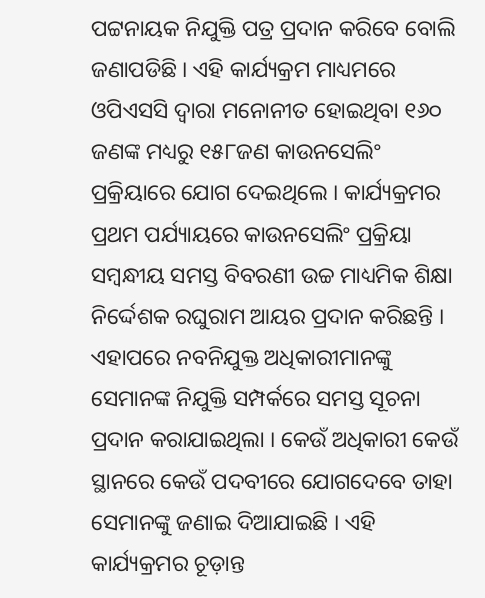ପଟ୍ଟନାୟକ ନିଯୁକ୍ତି ପତ୍ର ପ୍ରଦାନ କରିବେ ବୋଲି ଜଣାପଡିଛି । ଏହି କାର୍ଯ୍ୟକ୍ରମ ମାଧ୍ୟମରେ ଓପିଏସସି ଦ୍ୱାରା ମନୋନୀତ ହୋଇଥିବା ୧୬୦ ଜଣଙ୍କ ମଧ୍ୟରୁ ୧୫୮ଜଣ କାଉନସେଲିଂ ପ୍ରକ୍ରିୟାରେ ଯୋଗ ଦେଇଥିଲେ । କାର୍ଯ୍ୟକ୍ରମର ପ୍ରଥମ ପର୍ଯ୍ୟାୟରେ କାଉନସେଲିଂ ପ୍ରକ୍ରିୟା ସମ୍ବନ୍ଧୀୟ ସମସ୍ତ ବିବରଣୀ ଉଚ୍ଚ ମାଧ୍ୟମିକ ଶିକ୍ଷା ନିର୍ଦ୍ଦେଶକ ରଘୁରାମ ଆୟର ପ୍ରଦାନ କରିଛନ୍ତି । ଏହାପରେ ନବନିଯୁକ୍ତ ଅଧିକାରୀମାନଙ୍କୁ ସେମାନଙ୍କ ନିଯୁକ୍ତି ସମ୍ପର୍କରେ ସମସ୍ତ ସୂଚନା ପ୍ରଦାନ କରାଯାଇଥିଲା । କେଉଁ ଅଧିକାରୀ କେଉଁ ସ୍ଥାନରେ କେଉଁ ପଦବୀରେ ଯୋଗଦେବେ ତାହା ସେମାନଙ୍କୁ ଜଣାଇ ଦିଆଯାଇଛି । ଏହି କାର୍ଯ୍ୟକ୍ରମର ଚୂଡ଼ାନ୍ତ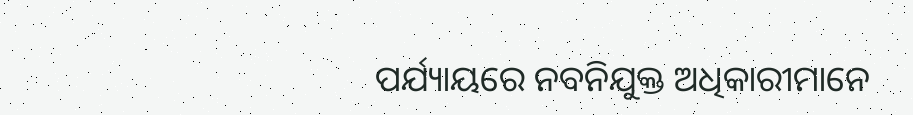ପର୍ଯ୍ୟାୟରେ ନବନିଯୁକ୍ତ ଅଧିକାରୀମାନେ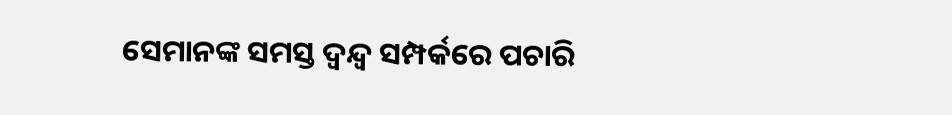ସେମାନଙ୍କ ସମସ୍ତ ଦ୍ୱନ୍ଦ୍ବ ସମ୍ପର୍କରେ ପଚାରି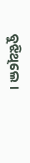ବୁଝିଥିଲେ ।